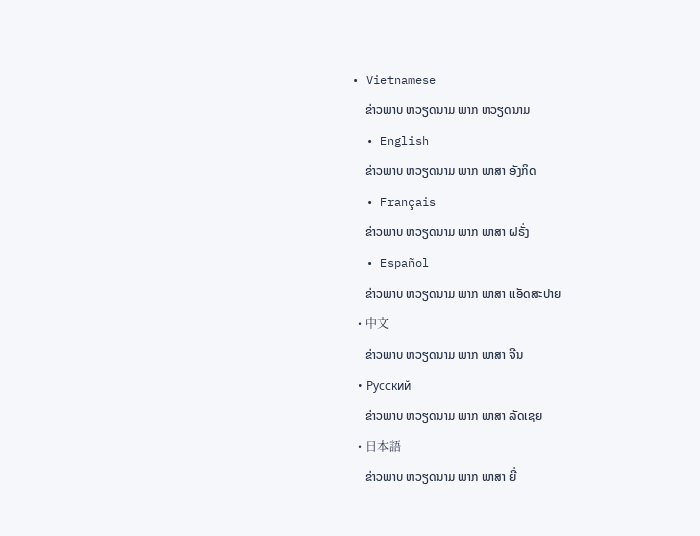• Vietnamese
    ຂ່າວພາບ ຫວຽດນາມ ພາກ ຫວຽດນາມ
  • English
    ຂ່າວພາບ ຫວຽດນາມ ພາກ ພາສາ ອັງກິດ
  • Français
    ຂ່າວພາບ ຫວຽດນາມ ພາກ ພາສາ ຝຣັ່ງ
  • Español
    ຂ່າວພາບ ຫວຽດນາມ ພາກ ພາສາ ແອັດສະປາຍ
  • 中文
    ຂ່າວພາບ ຫວຽດນາມ ພາກ ພາສາ ຈີນ
  • Русский
    ຂ່າວພາບ ຫວຽດນາມ ພາກ ພາສາ ລັດເຊຍ
  • 日本語
    ຂ່າວພາບ ຫວຽດນາມ ພາກ ພາສາ ຍີ່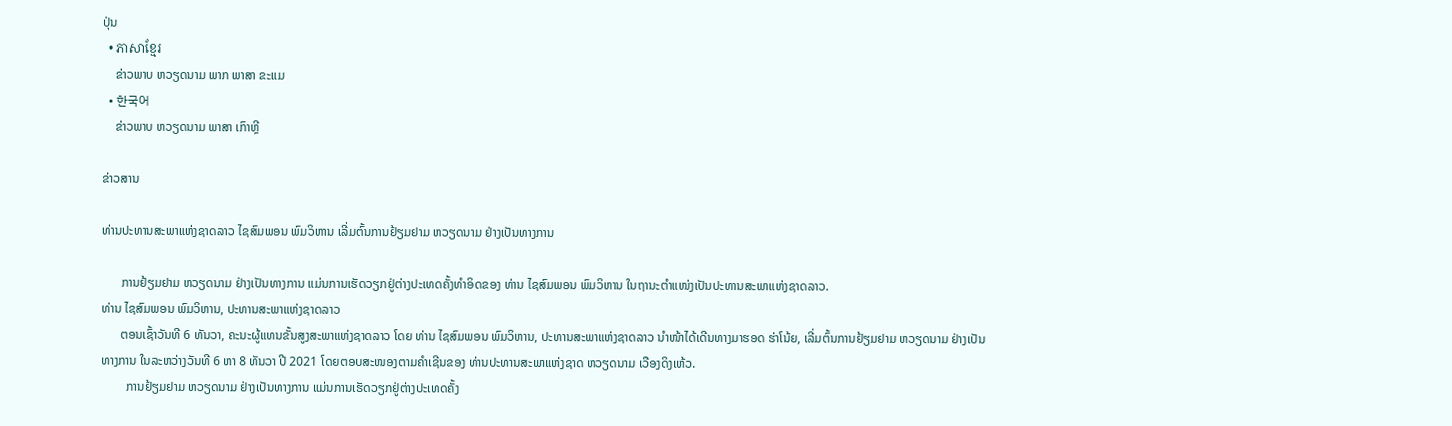ປຸ່ນ
  • ភាសាខ្មែរ
    ຂ່າວພາບ ຫວຽດນາມ ພາກ ພາສາ ຂະແມ
  • 한국어
    ຂ່າວພາບ ຫວຽດນາມ ພາສາ ເກົາຫຼີ

ຂ່າວສານ

ທ່ານປະທານສະພາແຫ່ງຊາດລາວ ໄຊສົມພອນ ພົມວິຫານ ເລີ່ມຕົ້ນການຢ້ຽມຢາມ ຫວຽດນາມ ຢ່າງເປັນທາງການ

      ການຢ້ຽມຢາມ ຫວຽດນາມ ຢ່າງເປັນທາງການ ແມ່ນການເຮັດວຽກຢູ່ຕ່າງປະເທດຄັ້ງທຳອິດຂອງ ທ່ານ ໄຊສົມພອນ ພົມວິຫານ ໃນຖານະຕຳແໜ່ງເປັນປະທານສະພາແຫ່ງຊາດລາວ.
ທ່ານ ໄຊສົມພອນ ພົມວິຫານ, ປະທານສະພາແຫ່ງຊາດລາວ
      ຕອນເຊົ້າວັນທີ 6 ທັນວາ, ຄະນະຜູ້ແທນຂັ້ນສູງສະພາແຫ່ງຊາດລາວ ໂດຍ ທ່ານ ໄຊສົມພອນ ພົມວິຫານ, ປະທານສະພາແຫ່ງຊາດລາວ ນຳໜ້າໄດ້ເດີນທາງມາຮອດ ຮ່າໂນ້ຍ, ເລີ່ມຕົ້ນການຢ້ຽມຢາມ ຫວຽດນາມ ຢ່າງເປັນທາງການ ໃນລະຫວ່າງວັນທີ 6 ຫາ 8 ທັນວາ ປີ 2021 ໂດຍຕອບສະໜອງຕາມຄຳເຊີນຂອງ ທ່ານປະທານສະພາແຫ່ງຊາດ ຫວຽດນາມ ເວືອງດິງເຫ້ວ.
        ການຢ້ຽມຢາມ ຫວຽດນາມ ຢ່າງເປັນທາງການ ແມ່ນການເຮັດວຽກຢູ່ຕ່າງປະເທດຄັ້ງ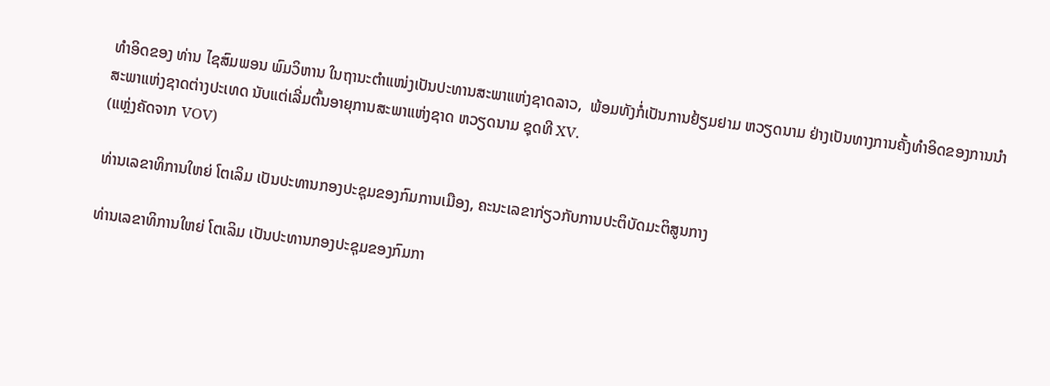ທຳອິດຂອງ ທ່ານ ໄຊສົມພອນ ພົມວິຫານ ໃນຖານະຕຳແໜ່ງເປັນປະທານສະພາແຫ່ງຊາດລາວ,  ພ້ອມທັງກໍ່ເປັນການຢ້ຽມຢາມ ຫວຽດນາມ ຢ່າງເປັນທາງການຄັ້ງທຳອິດຂອງການນຳ ສະພາແຫ່ງຊາດຕ່າງປະເທດ ນັບແຕ່ເລີ່ມຕົ້ນອາຍຸການສະພາແຫ່ງຊາດ ຫວຽດນາມ ຊຸດທີ XV.
(ແຫຼ່ງຄັດຈາກ VOV)

ທ່ານເລຂາທິການໃຫຍ່ ໂຕເລິມ ເປັນປະທານກອງປະຊຸມຂອງກົມການເມືອງ, ຄະນະເລຂາກ່ຽວກັບການປະຕິບັດມະຕິສູນກາງ

ທ່ານເລຂາທິການໃຫຍ່ ໂຕເລິມ ເປັນປະທານກອງປະຊຸມຂອງກົມກາ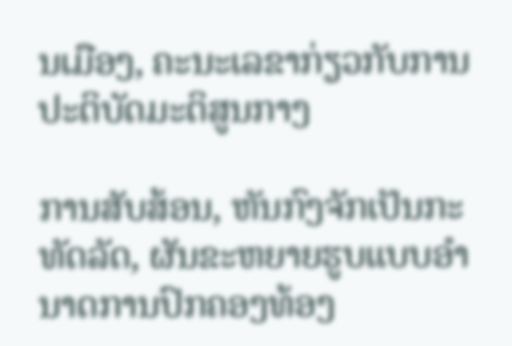ນເມືອງ, ຄະນະເລຂາກ່ຽວກັບການປະຕິບັດມະຕິສູນກາງ

ການສັບສ້ອນ, ຫັນກົງຈັກເປັນກະທັດລັດ, ຜັນຂະຫຍາຍຮູບແບບອຳນາດການປົກຄອງທ້ອງ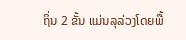ຖິ່ນ 2 ຂັ້ນ ແມ່ນລຸລ່ວງໂດຍພື້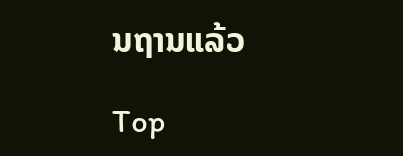ນຖານແລ້ວ

Top